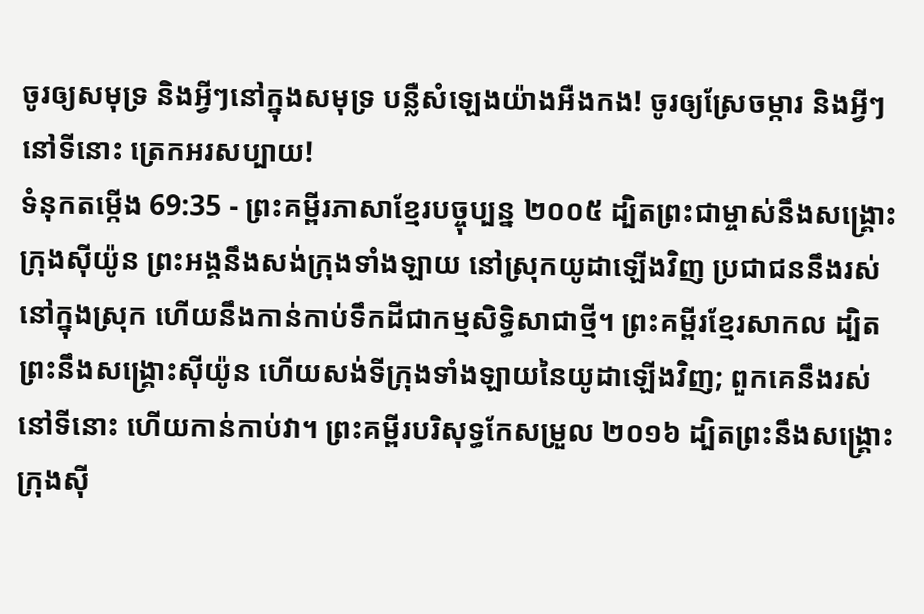ចូរឲ្យសមុទ្រ និងអ្វីៗនៅក្នុងសមុទ្រ បន្លឺសំឡេងយ៉ាងអឺងកង! ចូរឲ្យស្រែចម្ការ និងអ្វីៗនៅទីនោះ ត្រេកអរសប្បាយ!
ទំនុកតម្កើង 69:35 - ព្រះគម្ពីរភាសាខ្មែរបច្ចុប្បន្ន ២០០៥ ដ្បិតព្រះជាម្ចាស់នឹងសង្គ្រោះក្រុងស៊ីយ៉ូន ព្រះអង្គនឹងសង់ក្រុងទាំងឡាយ នៅស្រុកយូដាឡើងវិញ ប្រជាជននឹងរស់នៅក្នុងស្រុក ហើយនឹងកាន់កាប់ទឹកដីជាកម្មសិទ្ធិសាជាថ្មី។ ព្រះគម្ពីរខ្មែរសាកល ដ្បិតព្រះនឹងសង្គ្រោះស៊ីយ៉ូន ហើយសង់ទីក្រុងទាំងឡាយនៃយូដាឡើងវិញ; ពួកគេនឹងរស់នៅទីនោះ ហើយកាន់កាប់វា។ ព្រះគម្ពីរបរិសុទ្ធកែសម្រួល ២០១៦ ដ្បិតព្រះនឹងសង្គ្រោះក្រុងស៊ី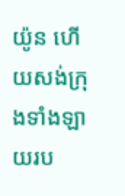យ៉ូន ហើយសង់ក្រុងទាំងឡាយរប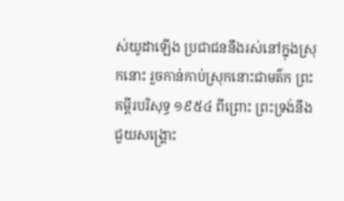ស់យូដាឡើង ប្រជាជននឹងរស់នៅក្នុងស្រុកនោះ រួចកាន់កាប់ស្រុកនោះជាមត៌ក ព្រះគម្ពីរបរិសុទ្ធ ១៩៥៤ ពីព្រោះ ព្រះទ្រង់នឹងជួយសង្គ្រោះ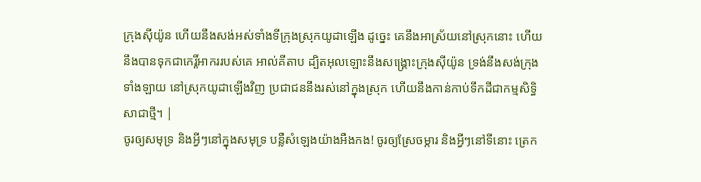ក្រុងស៊ីយ៉ូន ហើយនឹងសង់អស់ទាំងទីក្រុងស្រុកយូដាឡើង ដូច្នេះ គេនឹងអាស្រ័យនៅស្រុកនោះ ហើយនឹងបានទុកជាកេរ្តិ៍អាកររបស់គេ អាល់គីតាប ដ្បិតអុលឡោះនឹងសង្គ្រោះក្រុងស៊ីយ៉ូន ទ្រង់នឹងសង់ក្រុងទាំងឡាយ នៅស្រុកយូដាឡើងវិញ ប្រជាជននឹងរស់នៅក្នុងស្រុក ហើយនឹងកាន់កាប់ទឹកដីជាកម្មសិទ្ធិសាជាថ្មី។ |
ចូរឲ្យសមុទ្រ និងអ្វីៗនៅក្នុងសមុទ្រ បន្លឺសំឡេងយ៉ាងអឺងកង! ចូរឲ្យស្រែចម្ការ និងអ្វីៗនៅទីនោះ ត្រេក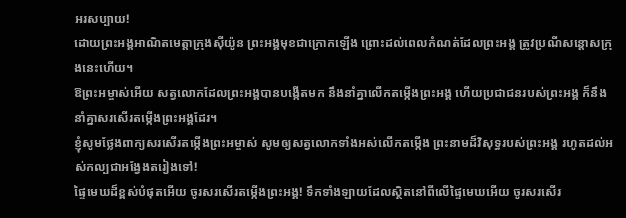អរសប្បាយ!
ដោយព្រះអង្គអាណិតមេត្តាក្រុងស៊ីយ៉ូន ព្រះអង្គមុខជាក្រោកឡើង ព្រោះដល់ពេលកំណត់ដែលព្រះអង្គ ត្រូវប្រណីសន្ដោសក្រុងនេះហើយ។
ឱព្រះអម្ចាស់អើយ សត្វលោកដែលព្រះអង្គបានបង្កើតមក នឹងនាំគ្នាលើកតម្កើងព្រះអង្គ ហើយប្រជាជនរបស់ព្រះអង្គ ក៏នឹងនាំគ្នាសរសើរតម្កើងព្រះអង្គដែរ។
ខ្ញុំសូមថ្លែងពាក្យសរសើរតម្កើងព្រះអម្ចាស់ សូមឲ្យសត្វលោកទាំងអស់លើកតម្កើង ព្រះនាមដ៏វិសុទ្ធរបស់ព្រះអង្គ រហូតដល់អស់កល្បជាអង្វែងតរៀងទៅ!
ផ្ទៃមេឃដ៏ខ្ពស់បំផុតអើយ ចូរសរសើរតម្កើងព្រះអង្គ! ទឹកទាំងឡាយដែលស្ថិតនៅពីលើផ្ទៃមេឃអើយ ចូរសរសើរ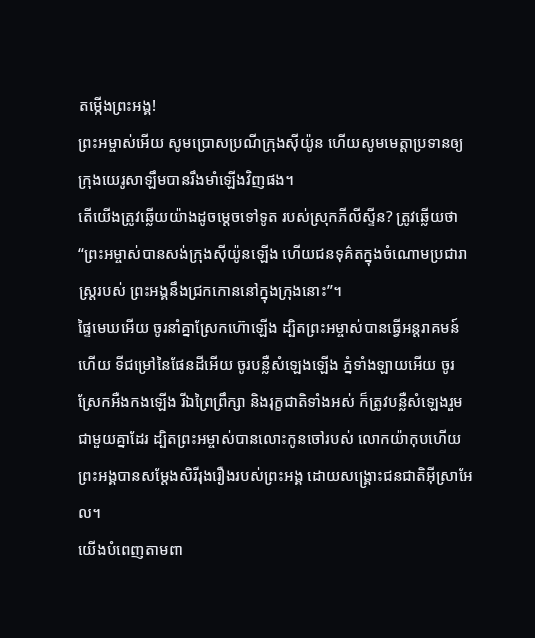តម្កើងព្រះអង្គ!
ព្រះអម្ចាស់អើយ សូមប្រោសប្រណីក្រុងស៊ីយ៉ូន ហើយសូមមេត្តាប្រទានឲ្យ ក្រុងយេរូសាឡឹមបានរឹងមាំឡើងវិញផង។
តើយើងត្រូវឆ្លើយយ៉ាងដូចម្ដេចទៅទូត របស់ស្រុកភីលីស្ទីន? ត្រូវឆ្លើយថា “ព្រះអម្ចាស់បានសង់ក្រុងស៊ីយ៉ូនឡើង ហើយជនទុគ៌តក្នុងចំណោមប្រជារាស្ដ្ររបស់ ព្រះអង្គនឹងជ្រកកោននៅក្នុងក្រុងនោះ”។
ផ្ទៃមេឃអើយ ចូរនាំគ្នាស្រែកហ៊ោឡើង ដ្បិតព្រះអម្ចាស់បានធ្វើអន្តរាគមន៍ហើយ ទីជម្រៅនៃផែនដីអើយ ចូរបន្លឺសំឡេងឡើង ភ្នំទាំងឡាយអើយ ចូរស្រែកអឺងកងឡើង រីឯព្រៃព្រឹក្សា និងរុក្ខជាតិទាំងអស់ ក៏ត្រូវបន្លឺសំឡេងរួមជាមួយគ្នាដែរ ដ្បិតព្រះអម្ចាស់បានលោះកូនចៅរបស់ លោកយ៉ាកុបហើយ ព្រះអង្គបានសម្តែងសិរីរុងរឿងរបស់ព្រះអង្គ ដោយសង្គ្រោះជនជាតិអ៊ីស្រាអែល។
យើងបំពេញតាមពា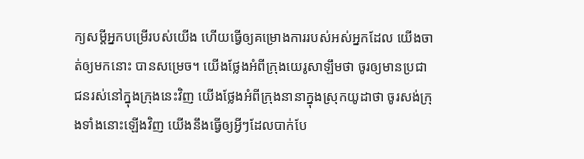ក្យសម្ដីអ្នកបម្រើរបស់យើង ហើយធ្វើឲ្យគម្រោងការរបស់អស់អ្នកដែល យើងចាត់ឲ្យមកនោះ បានសម្រេច។ យើងថ្លែងអំពីក្រុងយេរូសាឡឹមថា ចូរឲ្យមានប្រជាជនរស់នៅក្នុងក្រុងនេះវិញ យើងថ្លែងអំពីក្រុងនានាក្នុងស្រុកយូដាថា ចូរសង់ក្រុងទាំងនោះឡើងវិញ យើងនឹងធ្វើឲ្យអ្វីៗដែលបាក់បែ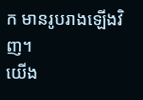ក មានរូបរាងឡើងវិញ។
យើង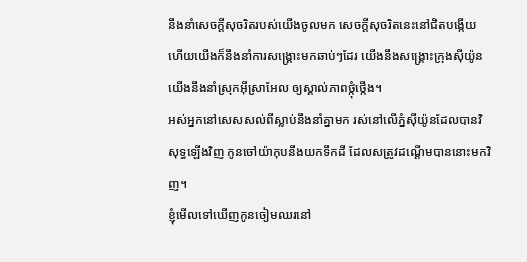នឹងនាំសេចក្ដីសុចរិតរបស់យើងចូលមក សេចក្ដីសុចរិតនេះនៅជិតបង្កើយ ហើយយើងក៏នឹងនាំការសង្គ្រោះមកឆាប់ៗដែរ យើងនឹងសង្គ្រោះក្រុងស៊ីយ៉ូន យើងនឹងនាំស្រុកអ៊ីស្រាអែល ឲ្យស្គាល់ភាពថ្កុំថ្កើង។
អស់អ្នកនៅសេសសល់ពីស្លាប់នឹងនាំគ្នាមក រស់នៅលើភ្នំស៊ីយ៉ូនដែលបានវិសុទ្ធឡើងវិញ កូនចៅយ៉ាកុបនឹងយកទឹកដី ដែលសត្រូវដណ្ដើមបាននោះមកវិញ។
ខ្ញុំមើលទៅឃើញកូនចៀមឈរនៅ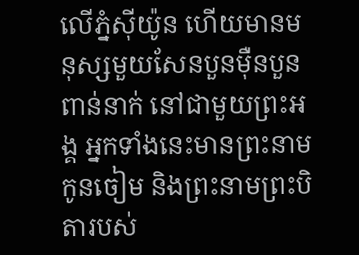លើភ្នំស៊ីយ៉ូន ហើយមានមនុស្សមួយសែនបួនម៉ឺនបួនពាន់នាក់ នៅជាមួយព្រះអង្គ អ្នកទាំងនេះមានព្រះនាមកូនចៀម និងព្រះនាមព្រះបិតារបស់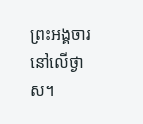ព្រះអង្គចារនៅលើថ្ងាស។